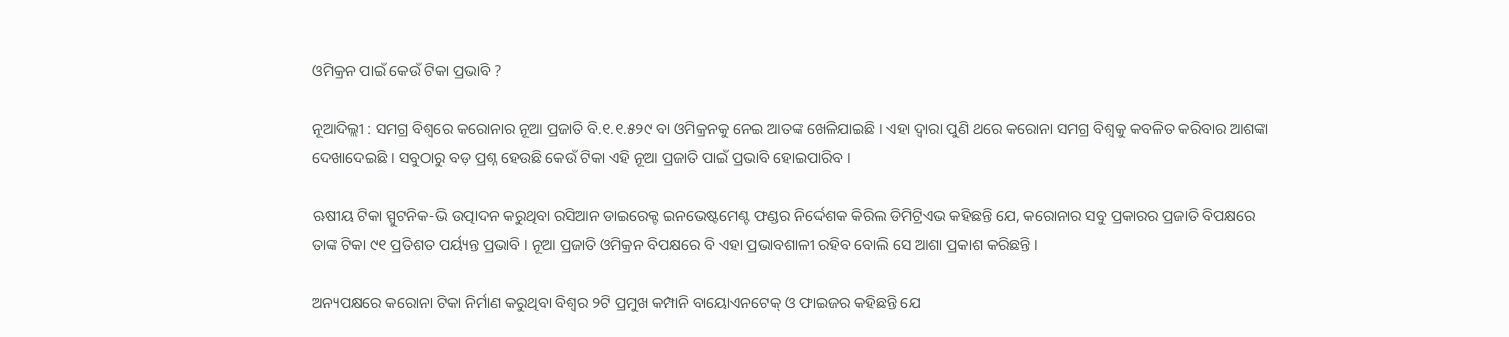ଓମିକ୍ରନ ପାଇଁ କେଉଁ ଟିକା ପ୍ରଭାବି ?

ନୂଆଦିଲ୍ଲୀ : ସମଗ୍ର ବିଶ୍ବରେ କରୋନାର ନୂଆ ପ୍ରଜାତି ବି.୧.୧.୫୨୯ ବା ଓମିକ୍ରନକୁ ନେଇ ଆତଙ୍କ ଖେଳିଯାଇଛି । ଏହା ଦ୍ବାରା ପୁଣି ଥରେ କରୋନା ସମଗ୍ର ବିଶ୍ବକୁ କବଳିତ କରିବାର ଆଶଙ୍କା ଦେଖାଦେଇଛି । ସବୁଠାରୁ ବଡ଼ ପ୍ରଶ୍ନ ହେଉଛି କେଉଁ ଟିକା ଏହି ନୂଆ ପ୍ରଜାତି ପାଇଁ ପ୍ରଭାବି ହୋଇପାରିବ ।

ଋଷୀୟ ଟିକା ସ୍ପୁଟନିକ-ଭି ଉତ୍ପାଦନ କରୁଥିବା ରସିଆନ ଡାଇରେକ୍ଟ ଇନଭେଷ୍ଟମେଣ୍ଟ ଫଣ୍ଡର ନିର୍ଦ୍ଦେଶକ କିରିଲ ଡିମିଟ୍ରିଏଭ କହିଛନ୍ତି ଯେ, କରୋନାର ସବୁ ପ୍ରକାରର ପ୍ରଜାତି ବିପକ୍ଷରେ ତାଙ୍କ ଟିକା ୯୧ ପ୍ରତିଶତ ପର୍ୟ୍ୟନ୍ତ ପ୍ରଭାବି । ନୂଆ ପ୍ରଜାତି ଓମିକ୍ରନ ବିପକ୍ଷରେ ବି ଏହା ପ୍ରଭାବଶାଳୀ ରହିବ ବୋଲି ସେ ଆଶା ପ୍ରକାଶ କରିଛନ୍ତି ।

ଅନ୍ୟପକ୍ଷରେ କରୋନା ଟିକା ନିର୍ମାଣ କରୁଥିବା ବିଶ୍ବର ୨ଟି ପ୍ରମୁଖ କମ୍ପାନି ବାୟୋଏନଟେକ୍ ଓ ଫାଇଜର କହିଛନ୍ତି ଯେ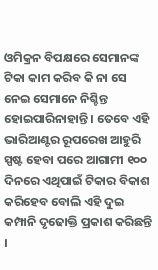ଓମିକ୍ରନ ବିପକ୍ଷରେ ସେମାନଙ୍କ ଟିକା କାମ କରିବ କି ନା ସେ ନେଇ ସେମାନେ ନିଶ୍ଚିନ୍ତ ହୋଇପାରିନାହାନ୍ତି । ତେବେ ଏହି ଭାରିଆଣ୍ଟର ରୂପରେଖ ଆହୁରି ସ୍ପଷ୍ଟ ହେବା ପରେ ଆଗାମୀ ୧୦୦ ଦିନରେ ଏଥିପାଇଁ ଟିକାର ବିକାଶ କରିହେବ ବୋଲି ଏହି ଦୁଇ କମ୍ପାନି ଦୃଢୋକ୍ତି ପ୍ରକାଶ କରିଛନ୍ତି ।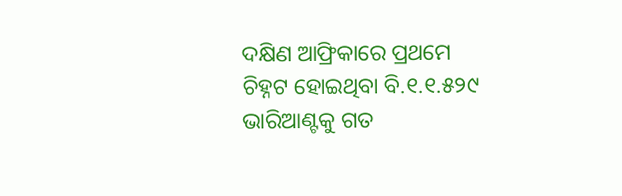ଦକ୍ଷିଣ ଆଫ୍ରିକାରେ ପ୍ରଥମେ ଚିହ୍ନଟ ହୋଇଥିବା ବି.୧.୧.୫୨୯ ଭାରିଆଣ୍ଟକୁ ଗତ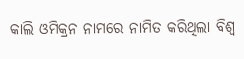କାଲି ଓମିକ୍ରନ ନାମରେ ନାମିତ କରିଥିଲା ବିଶ୍ବ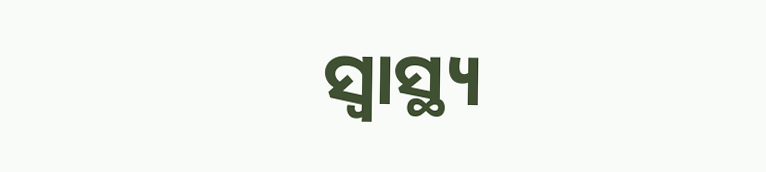ସ୍ବାସ୍ଥ୍ୟ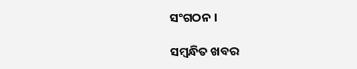ସଂଗଠନ ।

ସମ୍ବନ୍ଧିତ ଖବର